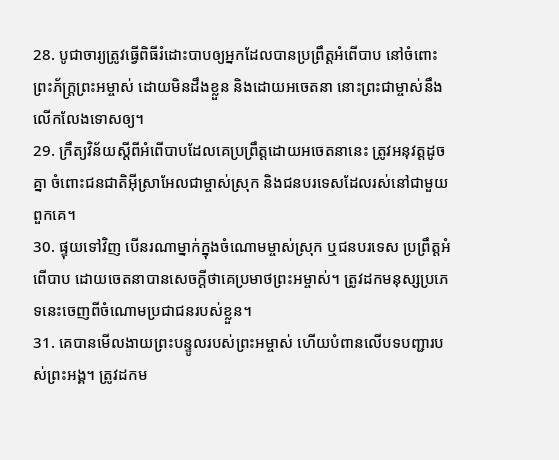28. បូជាចារ្យត្រូវធ្វើពិធីរំដោះបាបឲ្យអ្នកដែលបានប្រព្រឹត្តអំពើបាប នៅចំពោះព្រះភ័ក្ត្រព្រះអម្ចាស់ ដោយមិនដឹងខ្លួន និងដោយអចេតនា នោះព្រះជាម្ចាស់នឹងលើកលែងទោសឲ្យ។
29. ក្រឹត្យវិន័យស្ដីពីអំពើបាបដែលគេប្រព្រឹត្តដោយអចេតនានេះ ត្រូវអនុវត្តដូចគ្នា ចំពោះជនជាតិអ៊ីស្រាអែលជាម្ចាស់ស្រុក និងជនបរទេសដែលរស់នៅជាមួយពួកគេ។
30. ផ្ទុយទៅវិញ បើនរណាម្នាក់ក្នុងចំណោមម្ចាស់ស្រុក ឬជនបរទេស ប្រព្រឹត្តអំពើបាប ដោយចេតនាបានសេចក្ដីថាគេប្រមាថព្រះអម្ចាស់។ ត្រូវដកមនុស្សប្រភេទនេះចេញពីចំណោមប្រជាជនរបស់ខ្លួន។
31. គេបានមើលងាយព្រះបន្ទូលរបស់ព្រះអម្ចាស់ ហើយបំពានលើបទបញ្ជារបស់ព្រះអង្គ។ ត្រូវដកម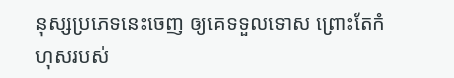នុស្សប្រភេទនេះចេញ ឲ្យគេទទួលទោស ព្រោះតែកំហុសរបស់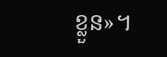ខ្លួន»។